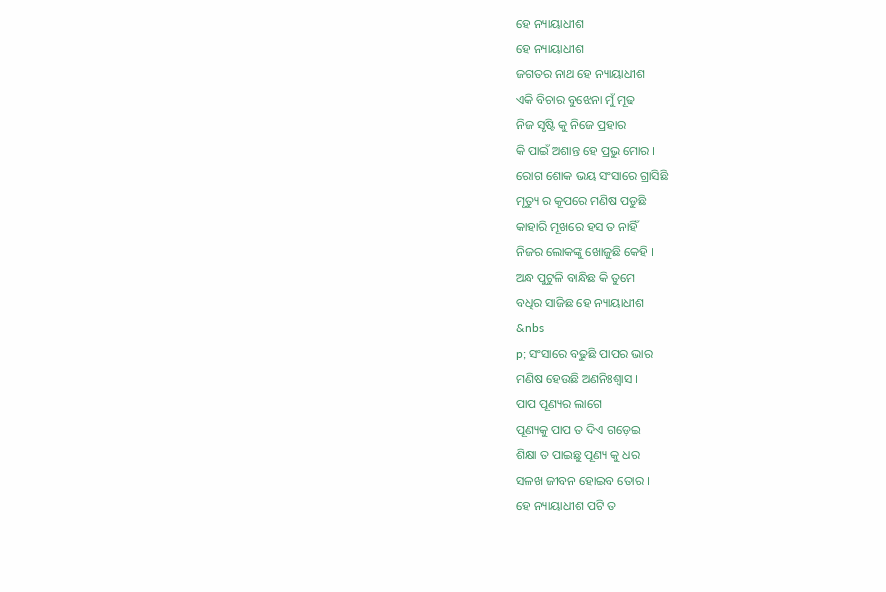ହେ ନ୍ୟାୟାଧୀଶ
ହେ ନ୍ୟାୟାଧୀଶ
ଜଗତର ନାଥ ହେ ନ୍ୟାୟାଧୀଶ
ଏକି ବିଚାର ବୁଝେନା ମୁଁ ମୂଢ
ନିଜ ସୃଷ୍ଟି କୁ ନିଜେ ପ୍ରହାର
କି ପାଇଁ ଅଶାନ୍ତ ହେ ପ୍ରଭୁ ମୋର ।
ରୋଗ ଶୋକ ଭୟ ସଂସାରେ ଗ୍ରାସିଛି
ମୃତ୍ୟୁ ର କୂପରେ ମଣିଷ ପଡୁଛି
କାହାରି ମୂଖରେ ହସ ତ ନାହିଁ
ନିଜର ଲୋକଙ୍କୁ ଖୋଜୁଛି କେହି ।
ଅନ୍ଧ ପୁଟୁଳି ବାନ୍ଧିଛ କି ତୁମେ
ବଧିର ସାଜିଛ ହେ ନ୍ୟାୟାଧୀଶ
&nbs
p; ସଂସାରେ ବଢୁଛି ପାପର ଭାର
ମଣିଷ ହେଉଛି ଅଣନିଃଶ୍ବାସ ।
ପାପ ପୂଣ୍ୟର ଲାଗେ
ପୂଣ୍ୟକୁ ପାପ ତ ଦିଏ ଗଡ଼େଇ
ଶିକ୍ଷା ତ ପାଇଛୁ ପୂଣ୍ୟ କୁ ଧର
ସଳଖ ଜୀବନ ହୋଇବ ତୋର ।
ହେ ନ୍ୟାୟାଧୀଶ ପଟି ତ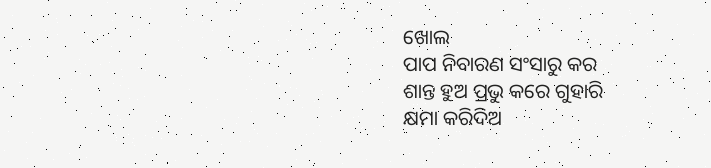ଖୋଲ
ପାପ ନିବାରଣ ସଂସାରୁ କର
ଶାନ୍ତ ହୁଅ ପ୍ରଭୁ କରେ ଗୁହାରି
କ୍ଷମା କରିଦିଅ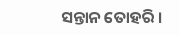ସନ୍ତାନ ତୋହରି ।